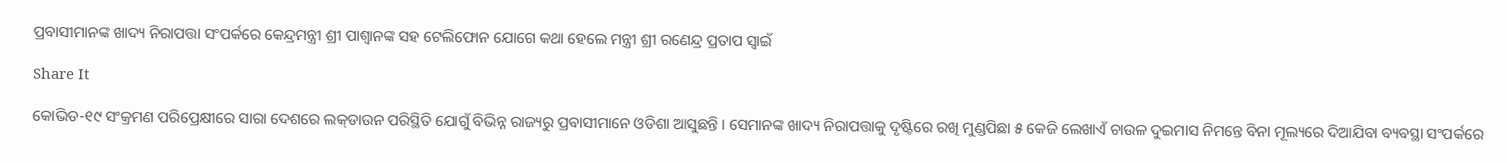ପ୍ରବାସୀମାନଙ୍କ ଖାଦ୍ୟ ନିରାପତ୍ତା ସଂପର୍କରେ କେନ୍ଦ୍ରମନ୍ତ୍ରୀ ଶ୍ରୀ ପାଶ୍ୱାନଙ୍କ ସହ ଟେଲିଫୋନ ଯୋଗେ କଥା ହେଲେ ମନ୍ତ୍ରୀ ଶ୍ରୀ ରଣେନ୍ଦ୍ର ପ୍ରତାପ ସ୍ୱାଇଁ

Share It

କୋଭିଡ-୧୯ ସଂକ୍ରମଣ ପରିପ୍ରେକ୍ଷୀରେ ସାରା ଦେଶରେ ଲକ୍‌ଡାଉନ ପରିସ୍ଥିତି ଯୋଗୁଁ ବିଭିନ୍ନ ରାଜ୍ୟରୁ ପ୍ରବାସୀମାନେ ଓଡିଶା ଆସୁଛନ୍ତି । ସେମାନଙ୍କ ଖାଦ୍ୟ ନିରାପତ୍ତାକୁ ଦୃଷ୍ଟିରେ ରଖି ମୁଣ୍ଡପିଛା ୫ କେଜି ଲେଖାଏଁ ଚାଉଳ ଦୁଇମାସ ନିମନ୍ତେ ବିନା ମୂଲ୍ୟରେ ଦିଆଯିବା ବ୍ୟବସ୍ଥା ସଂପର୍କରେ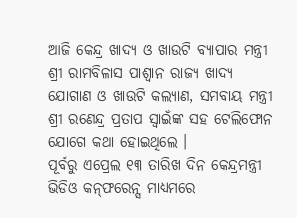ଆଜି କେନ୍ଦ୍ର ଖାଦ୍ୟ ଓ ଖାଉଟି ବ୍ୟାପାର ମନ୍ତ୍ରୀ ଶ୍ରୀ ରାମବିଳାସ ପାଶ୍ୱାନ ରାଜ୍ୟ ଖାଦ୍ୟ ଯୋଗାଣ ଓ ଖାଉଟି କଲ୍ୟାଣ, ସମବାୟ ମନ୍ତ୍ରୀ ଶ୍ରୀ ରଣେନ୍ଦ୍ର ପ୍ରତାପ ସ୍ୱାଇଁଙ୍କ ସହ ଟେଲିଫୋନ ଯୋଗେ କଥା ହୋଇଥିଲେ ।
ପୂର୍ବରୁ ଏପ୍ରେଲ ୧୩ ତାରିଖ ଦିନ କେନ୍ଦ୍ରମନ୍ତ୍ରୀ ଭିଡିଓ କନ୍‌ଫରେନ୍ସ ମାଧ୍ୟମରେ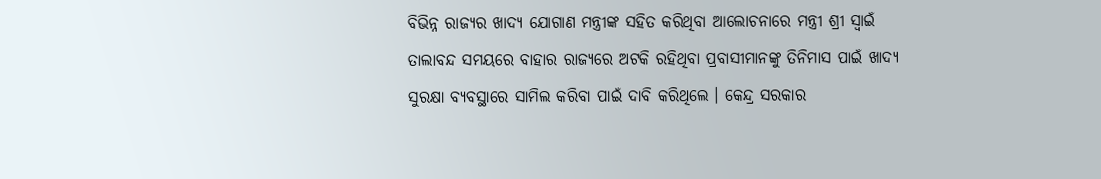ବିଭିନ୍ନ ରାଜ୍ୟର ଖାଦ୍ୟ ଯୋଗାଣ ମନ୍ତ୍ରୀଙ୍କ ସହିତ କରିଥିବା ଆଲୋଚନାରେ ମନ୍ତ୍ରୀ ଶ୍ରୀ ସ୍ୱାଇଁ ତାଲାବନ୍ଦ ସମୟରେ ବାହାର ରାଜ୍ୟରେ ଅଟକି ରହିଥିବା ପ୍ରବାସୀମାନଙ୍କୁ ତିନିମାସ ପାଇଁ ଖାଦ୍ୟ ସୁରକ୍ଷା ବ୍ୟବସ୍ଥାରେ ସାମିଲ କରିବା ପାଇଁ ଦାବି କରିଥିଲେ । କେନ୍ଦ୍ର ସରକାର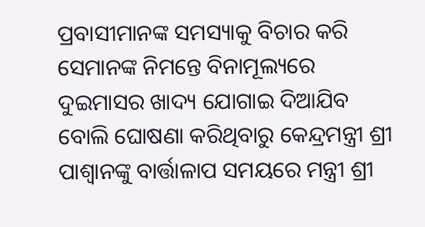ପ୍ରବାସୀମାନଙ୍କ ସମସ୍ୟାକୁ ବିଚାର କରି ସେମାନଙ୍କ ନିମନ୍ତେ ବିନାମୂଲ୍ୟରେ ଦୁଇମାସର ଖାଦ୍ୟ ଯୋଗାଇ ଦିଆଯିବ ବୋଲି ଘୋଷଣା କରିଥିବାରୁ କେନ୍ଦ୍ରମନ୍ତ୍ରୀ ଶ୍ରୀ ପାଶ୍ୱାନଙ୍କୁ ବାର୍ତ୍ତାଳାପ ସମୟରେ ମନ୍ତ୍ରୀ ଶ୍ରୀ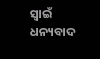ସ୍ୱାଇଁ ଧନ୍ୟବାଦ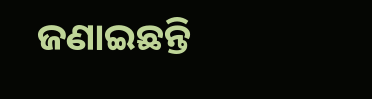ଜଣାଇଛନ୍ତି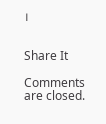।


Share It

Comments are closed.